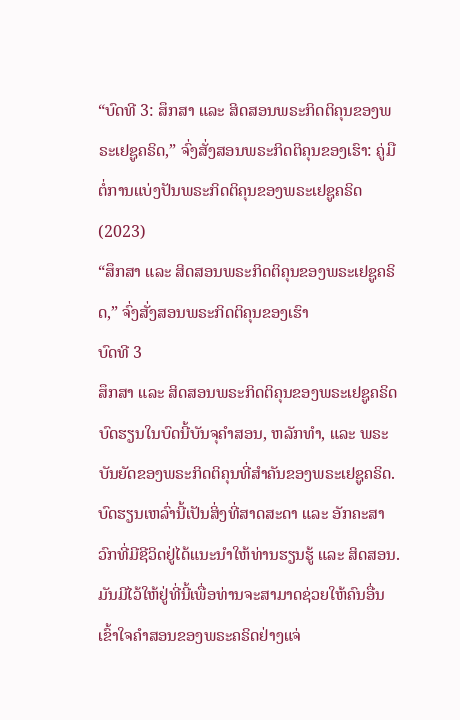“ບົດທີ 3: ສຶກສາ ແລະ ສິດສອນພຣະກິດຕິຄຸນຂອງພຣະເຢຊູຄຣິດ,” ຈົ່ງສັ່ງສອນພຣະກິດຕິຄຸນຂອງເຮົາ: ຄູ່ມືຕໍ່ການແບ່ງປັນພຣະກິດຕິຄຸນຂອງພຣະເຢຊູຄຣິດ (2023)
“ສຶກສາ ແລະ ສິດສອນພຣະກິດຕິຄຸນຂອງພຣະເຢຊູຄຣິດ,” ຈົ່ງສັ່ງສອນພຣະກິດຕິຄຸນຂອງເຮົາ
ບົດທີ 3
ສຶກສາ ແລະ ສິດສອນພຣະກິດຕິຄຸນຂອງພຣະເຢຊູຄຣິດ
ບົດຮຽນໃນບົດນີ້ບັນຈຸຄຳສອນ, ຫລັກທຳ, ແລະ ພຣະບັນຍັດຂອງພຣະກິດຕິຄຸນທີ່ສຳຄັນຂອງພຣະເຢຊູຄຣິດ. ບົດຮຽນເຫລົ່ານີ້ເປັນສິ່ງທີ່ສາດສະດາ ແລະ ອັກຄະສາວົກທີ່ມີຊີວິດຢູ່ໄດ້ແນະນຳໃຫ້ທ່ານຮຽນຮູ້ ແລະ ສິດສອນ. ມັນມີໄວ້ໃຫ້ຢູ່ທີ່ນີ້ເພື່ອທ່ານຈະສາມາດຊ່ວຍໃຫ້ຄົນອື່ນເຂົ້າໃຈຄຳສອນຂອງພຣະຄຣິດຢ່າງແຈ່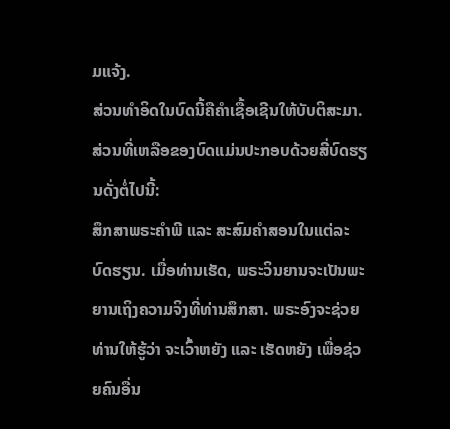ມແຈ້ງ.
ສ່ວນທຳອິດໃນບົດນີ້ຄືຄຳເຊື້ອເຊີນໃຫ້ບັບຕິສະມາ. ສ່ວນທີ່ເຫລືອຂອງບົດແມ່ນປະກອບດ້ວຍສີ່ບົດຮຽນດັ່ງຕໍ່ໄປນີ້:
ສຶກສາພຣະຄຳພີ ແລະ ສະສົມຄຳສອນໃນແຕ່ລະບົດຮຽນ. ເມື່ອທ່ານເຮັດ, ພຣະວິນຍານຈະເປັນພະຍານເຖິງຄວາມຈິງທີ່ທ່ານສຶກສາ. ພຣະອົງຈະຊ່ວຍທ່ານໃຫ້ຮູ້ວ່າ ຈະເວົ້າຫຍັງ ແລະ ເຮັດຫຍັງ ເພື່ອຊ່ວຍຄົນອື່ນ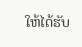ໃຫ້ໄດ້ຮັບ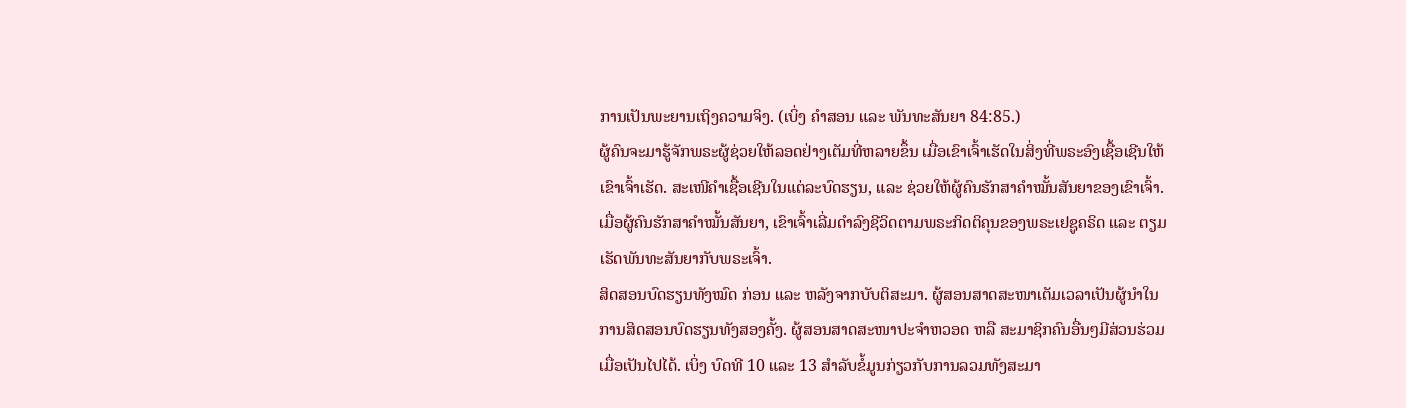ການເປັນພະຍານເຖິງຄວາມຈິງ. (ເບິ່ງ ຄຳສອນ ແລະ ພັນທະສັນຍາ 84:85.)
ຜູ້ຄົນຈະມາຮູ້ຈັກພຣະຜູ້ຊ່ວຍໃຫ້ລອດຢ່າງເຕັມທີ່ຫລາຍຂຶ້ນ ເມື່ອເຂົາເຈົ້າເຮັດໃນສິ່ງທີ່ພຣະອົງເຊື້ອເຊີນໃຫ້ເຂົາເຈົ້າເຮັດ. ສະເໜີຄຳເຊື້ອເຊີນໃນແຕ່ລະບົດຮຽນ, ແລະ ຊ່ວຍໃຫ້ຜູ້ຄົນຮັກສາຄຳໝັ້ນສັນຍາຂອງເຂົາເຈົ້າ. ເມື່ອຜູ້ຄົນຮັກສາຄຳໝັ້ນສັນຍາ, ເຂົາເຈົ້າເລີ່ມດຳລົງຊີວິດຕາມພຣະກິດຕິຄຸນຂອງພຣະເຢຊູຄຣິດ ແລະ ຕຽມເຮັດພັນທະສັນຍາກັບພຣະເຈົ້າ.
ສິດສອນບົດຮຽນທັງໝົດ ກ່ອນ ແລະ ຫລັງຈາກບັບຕິສະມາ. ຜູ້ສອນສາດສະໜາເຕັມເວລາເປັນຜູ້ນຳໃນການສິດສອນບົດຮຽນທັງສອງຄັ້ງ. ຜູ້ສອນສາດສະໜາປະຈຳຫວອດ ຫລື ສະມາຊິກຄົນອື່ນໆມີສ່ວນຮ່ວມເມື່ອເປັນໄປໄດ້. ເບິ່ງ ບົດທີ 10 ແລະ 13 ສຳລັບຂໍ້ມູນກ່ຽວກັບການລວມທັງສະມາ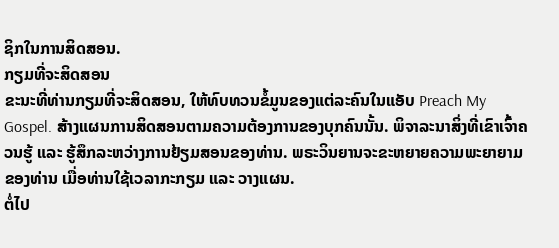ຊິກໃນການສິດສອນ.
ກຽມທີ່ຈະສິດສອນ
ຂະນະທີ່ທ່ານກຽມທີ່ຈະສິດສອນ, ໃຫ້ທົບທວນຂໍ້ມູນຂອງແຕ່ລະຄົນໃນແອັບ Preach My Gospel. ສ້າງແຜນການສິດສອນຕາມຄວາມຕ້ອງການຂອງບຸກຄົນນັ້ນ. ພິຈາລະນາສິ່ງທີ່ເຂົາເຈົ້າຄວນຮູ້ ແລະ ຮູ້ສຶກລະຫວ່າງການຢ້ຽມສອນຂອງທ່ານ. ພຣະວິນຍານຈະຂະຫຍາຍຄວາມພະຍາຍາມຂອງທ່ານ ເມື່ອທ່ານໃຊ້ເວລາກະກຽມ ແລະ ວາງແຜນ.
ຕໍ່ໄປ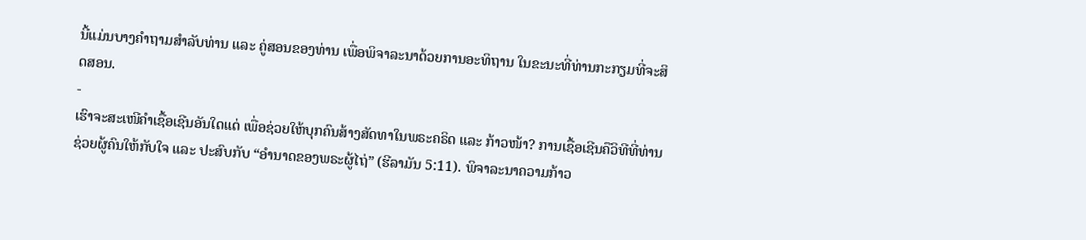ນີ້ແມ່ນບາງຄຳຖາມສຳລັບທ່ານ ແລະ ຄູ່ສອນຂອງທ່ານ ເພື່ອພິຈາລະນາດ້ວຍການອະທິຖານ ໃນຂະນະທີ່ທ່ານກະກຽມທີ່ຈະສິດສອນ.
-
ເຮົາຈະສະເໜີຄຳເຊື້ອເຊີນອັນໃດແດ່ ເພື່ອຊ່ວຍໃຫ້ບຸກຄົນສ້າງສັດທາໃນພຣະຄຣິດ ແລະ ກ້າວໜ້າ? ການເຊື້ອເຊີນຄືວິທີທີ່ທ່ານຊ່ວຍຜູ້ຄົນໃຫ້ກັບໃຈ ແລະ ປະສົບກັບ “ອຳນາດຂອງພຣະຜູ້ໄຖ່” (ຮີລາມັນ 5:11). ພິຈາລະນາຄວາມກ້າວ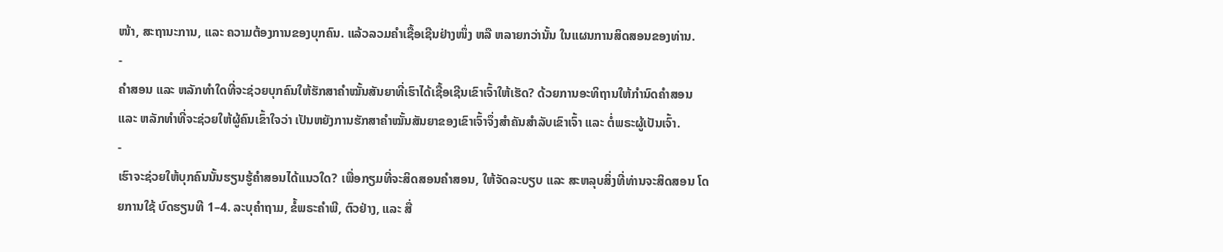ໜ້າ, ສະຖານະການ, ແລະ ຄວາມຕ້ອງການຂອງບຸກຄົນ. ແລ້ວລວມຄຳເຊື້ອເຊີນຢ່າງໜຶ່ງ ຫລື ຫລາຍກວ່ານັ້ນ ໃນແຜນການສິດສອນຂອງທ່ານ.
-
ຄຳສອນ ແລະ ຫລັກທຳໃດທີ່ຈະຊ່ວຍບຸກຄົນໃຫ້ຮັກສາຄຳໝັ້ນສັນຍາທີ່ເຮົາໄດ້ເຊື້ອເຊີນເຂົາເຈົ້າໃຫ້ເຮັດ? ດ້ວຍການອະທິຖານໃຫ້ກຳນົດຄຳສອນ ແລະ ຫລັກທຳທີ່ຈະຊ່ວຍໃຫ້ຜູ້ຄົນເຂົ້າໃຈວ່າ ເປັນຫຍັງການຮັກສາຄຳໝັ້ນສັນຍາຂອງເຂົາເຈົ້າຈຶ່ງສຳຄັນສຳລັບເຂົາເຈົ້າ ແລະ ຕໍ່ພຣະຜູ້ເປັນເຈົ້າ.
-
ເຮົາຈະຊ່ວຍໃຫ້ບຸກຄົນນັ້ນຮຽນຮູ້ຄຳສອນໄດ້ແນວໃດ? ເພື່ອກຽມທີ່ຈະສິດສອນຄຳສອນ, ໃຫ້ຈັດລະບຽບ ແລະ ສະຫລຸບສິ່ງທີ່ທ່ານຈະສິດສອນ ໂດຍການໃຊ້ ບົດຮຽນທີ 1–4. ລະບຸຄຳຖາມ, ຂໍ້ພຣະຄຳພີ, ຕົວຢ່າງ, ແລະ ສື່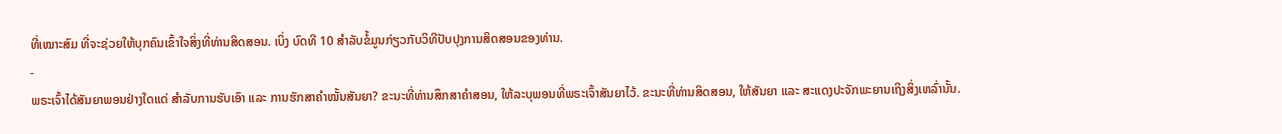ທີ່ເໝາະສົມ ທີ່ຈະຊ່ວຍໃຫ້ບຸກຄົນເຂົ້າໃຈສິ່ງທີ່ທ່ານສິດສອນ. ເບິ່ງ ບົດທີ 10 ສຳລັບຂໍ້ມູນກ່ຽວກັບວິທີປັບປຸງການສິດສອນຂອງທ່ານ.
-
ພຣະເຈົ້າໄດ້ສັນຍາພອນຢ່າງໃດແດ່ ສຳລັບການຮັບເອົາ ແລະ ການຮັກສາຄຳໝັ້ນສັນຍາ? ຂະນະທີ່ທ່ານສຶກສາຄຳສອນ, ໃຫ້ລະບຸພອນທີ່ພຣະເຈົ້າສັນຍາໄວ້. ຂະນະທີ່ທ່ານສິດສອນ, ໃຫ້ສັນຍາ ແລະ ສະແດງປະຈັກພະຍານເຖິງສິ່ງເຫລົ່ານັ້ນ.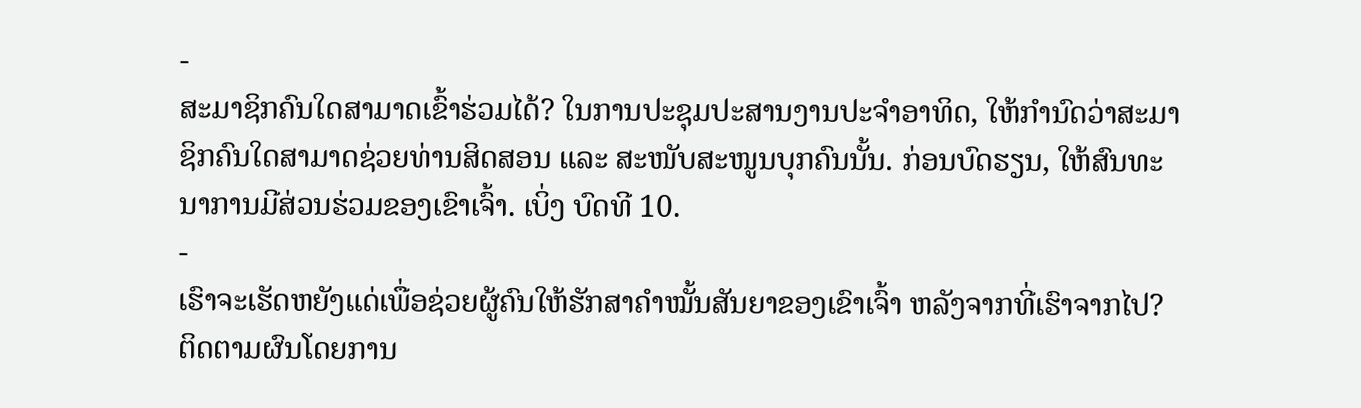-
ສະມາຊິກຄົນໃດສາມາດເຂົ້າຮ່ວມໄດ້? ໃນການປະຊຸມປະສານງານປະຈຳອາທິດ, ໃຫ້ກຳນົດວ່າສະມາຊິກຄົນໃດສາມາດຊ່ວຍທ່ານສິດສອນ ແລະ ສະໜັບສະໜູນບຸກຄົນນັ້ນ. ກ່ອນບົດຮຽນ, ໃຫ້ສົນທະນາການມີສ່ວນຮ່ວມຂອງເຂົາເຈົ້າ. ເບິ່ງ ບົດທີ 10.
-
ເຮົາຈະເຮັດຫຍັງແດ່ເພື່ອຊ່ວຍຜູ້ຄົນໃຫ້ຮັກສາຄຳໝັ້ນສັນຍາຂອງເຂົາເຈົ້າ ຫລັງຈາກທີ່ເຮົາຈາກໄປ? ຕິດຕາມຜົນໂດຍການ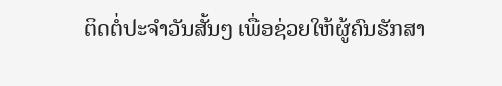ຕິດຕໍ່ປະຈຳວັນສັ້ນໆ ເພື່ອຊ່ວຍໃຫ້ຜູ້ຄົນຮັກສາ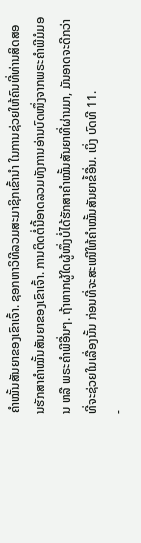ຄຳໝັ້ນສັນຍາຂອງເຂົາເຈົ້າ. ຊອກຫາວິທີລວມສະມາຊິກເຂົ້ານຳ ໃນການຊ່ວຍໃຫ້ຄົນທີ່ທ່ານສິດສອນຮັກສາຄຳໝັ້ນສັນຍາຂອງເຂົາເຈົ້າ. ການຕິດຕໍ່ນີ້ອາດລວມທັງການອ່ານບົດໜຶ່ງຈາກພຣະຄຳພີມໍມອນ ຫລື ພຣະຄຳພີອື່ນໆ. ຖ້າຫາກຜູ້ໃດຜູ້ໜຶ່ງບໍ່ໄດ້ຮັກສາຄຳໝັ້ນສັນຍາທີ່ຜ່ານມາ, ມັນອາດຈະດີກວ່າທີ່ຈະຊ່ວຍໃນເລື່ອງນັ້ນ ກ່ອນທີ່ຈະສະເໜີໃຫ້ຄຳໝັ້ນສັນຍາຂໍ້ອື່ນ. ເບິ່ງ ບົດທີ 11.
-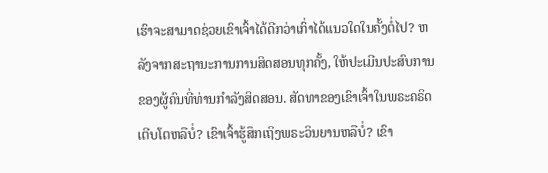ເຮົາຈະສາມາດຊ່ວຍເຂົາເຈົ້າໄດ້ດີກວ່າເກົ່າໄດ້ແນວໃດໃນຄັ້ງຕໍ່ໄປ? ຫລັງຈາກສະຖານະການການສິດສອນທຸກຄັ້ງ, ໃຫ້ປະເມີນປະສົບການຂອງຜູ້ຄົນທີ່ທ່ານກຳລັງສິດສອນ. ສັດທາຂອງເຂົາເຈົ້າໃນພຣະຄຣິດເຕີບໂຕຫລືບໍ່? ເຂົາເຈົ້າຮູ້ສຶກເຖິງພຣະວິນຍານຫລືບໍ່? ເຂົາ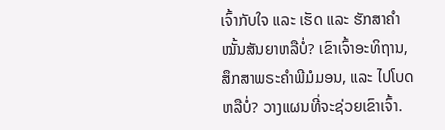ເຈົ້າກັບໃຈ ແລະ ເຮັດ ແລະ ຮັກສາຄຳໝັ້ນສັນຍາຫລືບໍ່? ເຂົາເຈົ້າອະທິຖານ, ສຶກສາພຣະຄຳພີມໍມອນ, ແລະ ໄປໂບດຫລືບໍ່? ວາງແຜນທີ່ຈະຊ່ວຍເຂົາເຈົ້າ.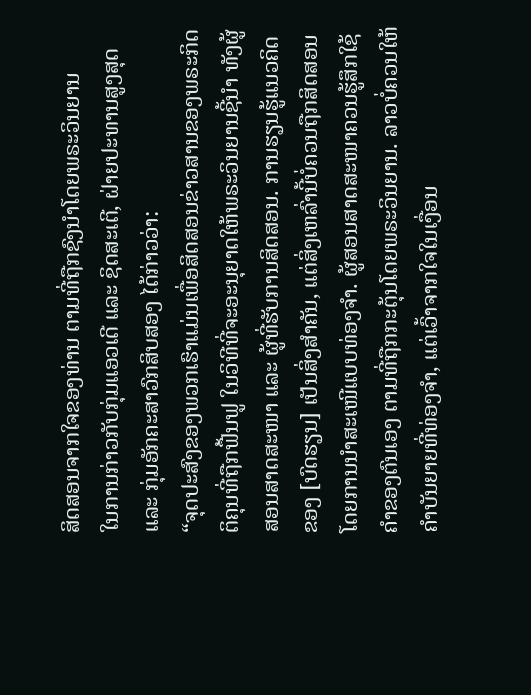ສິດສອນຈາກໃຈຂອງທ່ານ ຕາມທີ່ຖືກຊົງນຳໂດຍພຣະວິນຍານ
ໃນການກ່າວກັບກຸ່ມແອວເດີ ແລະ ຊິດສະເຕີ, ຝ່າຍປະທານສູງສຸດ ແລະ ກຸ່ມອັກຄະສາວົກສິບສອງ ໄດ້ກ່າວວ່າ:
“ຈຸດປະສົງຂອງພວກເຮົາແມ່ນເພື່ອສິດສອນຂ່າວສານຂອງພຣະກິດຕິຄຸນທີ່ຖືກຟື້ນຟູ ໃນວິທີທີ່ຈະອະນຸຍາດໃຫ້ພຣະວິນຍານຊີ້ນຳ ທັງຜູ້ສອນສາດສະໜາ ແລະ ຜູ້ທີ່ຮັບການສິດສອນ. ການຮຽນຮູ້ແນວຄິດຂອງ [ບົດຮຽນ] ເປັນສິ່ງສຳຄັນ, ແຕ່ສິ່ງເຫລົ່ານີ້ບໍ່ຄວນຖືກສິດສອນໂດຍການນຳສະເໜີແບບທ່ອງຈຳ. ຜູ້ສອນສາດສະໜາຄວນຮູ້ສຶກໃຊ້ຄຳຂອງຕົນເອງ ຕາມທີ່ຖືກກະຕຸ້ນໂດຍພຣະວິນຍານ. ລາວບໍ່ຄວນໃຫ້ຄຳບັນຍາຍທີ່ທ່ອງຈຳ, ແຕ່ເວົ້າຈາກໃຈໃນເງື່ອນ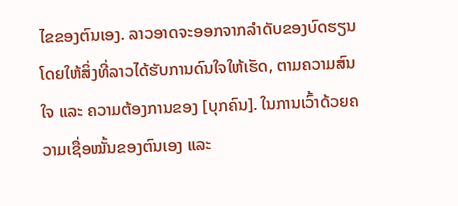ໄຂຂອງຕົນເອງ. ລາວອາດຈະອອກຈາກລຳດັບຂອງບົດຮຽນ ໂດຍໃຫ້ສິ່ງທີ່ລາວໄດ້ຮັບການດົນໃຈໃຫ້ເຮັດ, ຕາມຄວາມສົນໃຈ ແລະ ຄວາມຕ້ອງການຂອງ [ບຸກຄົນ]. ໃນການເວົ້າດ້ວຍຄວາມເຊື່ອໝັ້ນຂອງຕົນເອງ ແລະ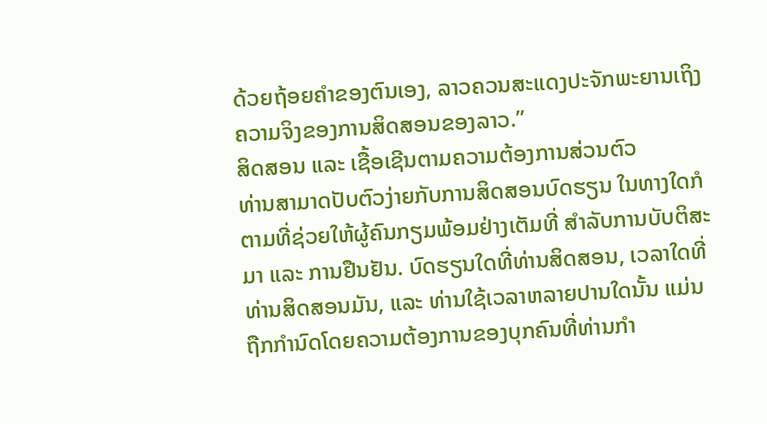ດ້ວຍຖ້ອຍຄຳຂອງຕົນເອງ, ລາວຄວນສະແດງປະຈັກພະຍານເຖິງຄວາມຈິງຂອງການສິດສອນຂອງລາວ.”
ສິດສອນ ແລະ ເຊື້ອເຊີນຕາມຄວາມຕ້ອງການສ່ວນຕົວ
ທ່ານສາມາດປັບຕົວງ່າຍກັບການສິດສອນບົດຮຽນ ໃນທາງໃດກໍຕາມທີ່ຊ່ວຍໃຫ້ຜູ້ຄົນກຽມພ້ອມຢ່າງເຕັມທີ່ ສຳລັບການບັບຕິສະມາ ແລະ ການຢືນຢັນ. ບົດຮຽນໃດທີ່ທ່ານສິດສອນ, ເວລາໃດທີ່ທ່ານສິດສອນມັນ, ແລະ ທ່ານໃຊ້ເວລາຫລາຍປານໃດນັ້ນ ແມ່ນຖືກກຳນົດໂດຍຄວາມຕ້ອງການຂອງບຸກຄົນທີ່ທ່ານກຳ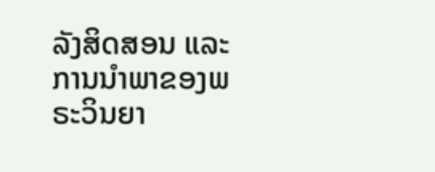ລັງສິດສອນ ແລະ ການນຳພາຂອງພຣະວິນຍາ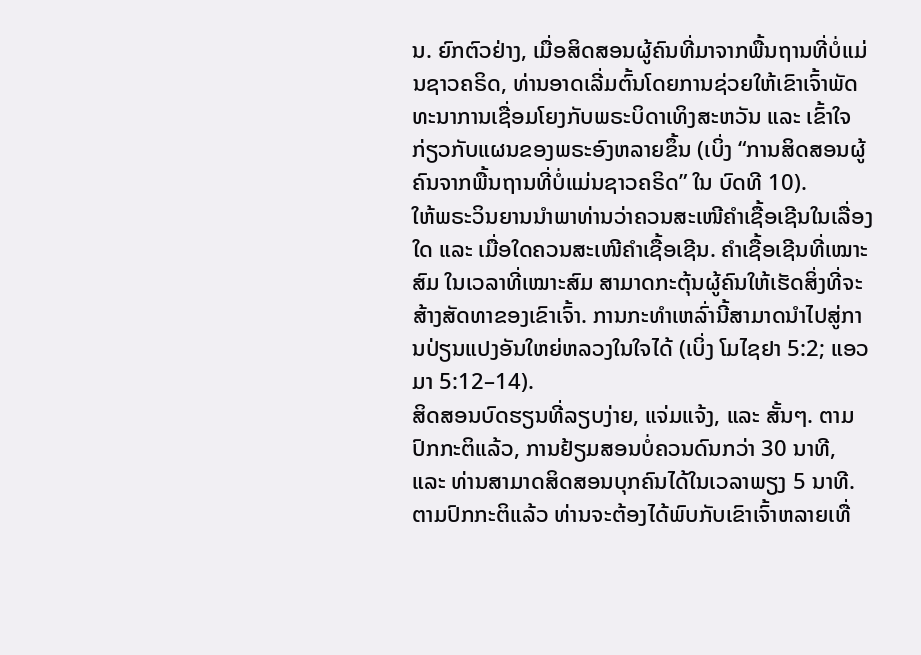ນ. ຍົກຕົວຢ່າງ, ເມື່ອສິດສອນຜູ້ຄົນທີ່ມາຈາກພື້ນຖານທີ່ບໍ່ແມ່ນຊາວຄຣິດ, ທ່ານອາດເລີ່ມຕົ້ນໂດຍການຊ່ວຍໃຫ້ເຂົາເຈົ້າພັດທະນາການເຊື່ອມໂຍງກັບພຣະບິດາເທິງສະຫວັນ ແລະ ເຂົ້າໃຈກ່ຽວກັບແຜນຂອງພຣະອົງຫລາຍຂຶ້ນ (ເບິ່ງ “ການສິດສອນຜູ້ຄົນຈາກພື້ນຖານທີ່ບໍ່ແມ່ນຊາວຄຣິດ” ໃນ ບົດທີ 10).
ໃຫ້ພຣະວິນຍານນຳພາທ່ານວ່າຄວນສະເໜີຄຳເຊື້ອເຊີນໃນເລື່ອງໃດ ແລະ ເມື່ອໃດຄວນສະເໜີຄຳເຊື້ອເຊີນ. ຄຳເຊື້ອເຊີນທີ່ເໝາະສົມ ໃນເວລາທີ່ເໝາະສົມ ສາມາດກະຕຸ້ນຜູ້ຄົນໃຫ້ເຮັດສິ່ງທີ່ຈະສ້າງສັດທາຂອງເຂົາເຈົ້າ. ການກະທຳເຫລົ່ານີ້ສາມາດນຳໄປສູ່ການປ່ຽນແປງອັນໃຫຍ່ຫລວງໃນໃຈໄດ້ (ເບິ່ງ ໂມໄຊຢາ 5:2; ແອວມາ 5:12–14).
ສິດສອນບົດຮຽນທີ່ລຽບງ່າຍ, ແຈ່ມແຈ້ງ, ແລະ ສັ້ນໆ. ຕາມປົກກະຕິແລ້ວ, ການຢ້ຽມສອນບໍ່ຄວນດົນກວ່າ 30 ນາທີ, ແລະ ທ່ານສາມາດສິດສອນບຸກຄົນໄດ້ໃນເວລາພຽງ 5 ນາທີ.
ຕາມປົກກະຕິແລ້ວ ທ່ານຈະຕ້ອງໄດ້ພົບກັບເຂົາເຈົ້າຫລາຍເທື່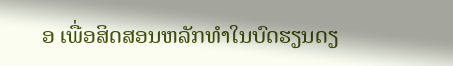ອ ເພື່ອສິດສອນຫລັກທຳໃນບົດຮຽນດຽ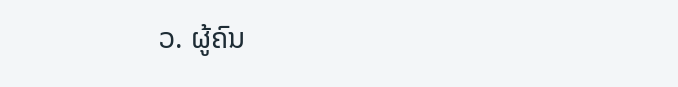ວ. ຜູ້ຄົນ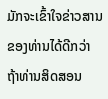ມັກຈະເຂົ້າໃຈຂ່າວສານຂອງທ່ານໄດ້ດີກວ່າ ຖ້າທ່ານສິດສອນ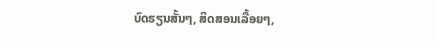ບົດຮຽນສັ້ນໆ, ສິດສອນເລື້ອຍໆ,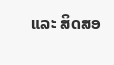ແລະ ສິດສອ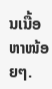ນເນື້ອຫາໜ້ອຍໆ.